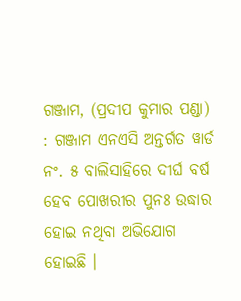ଗଞ୍ଜାମ, (ପ୍ରଦୀପ କୁମାର ପଣ୍ଡା) : ଗଞ୍ଜାମ ଏନଏସି ଅନ୍ତର୍ଗତ ୱାର୍ଡ ନଂ. ୫ ବାଲିସାହିରେ ଦୀର୍ଘ ବର୍ଷ ହେବ ପୋଖରୀର ପୁନଃ ଉଦ୍ଧାର ହୋଇ ନଥିବା ଅଭିଯୋଗ ହୋଇଛି ।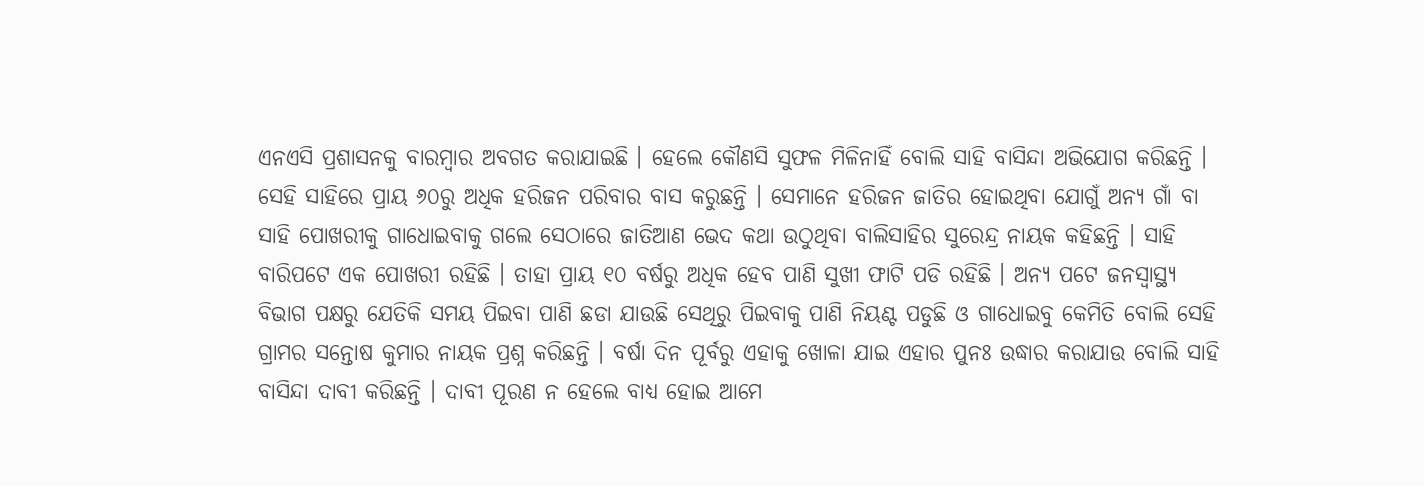ଏନଏସି ପ୍ରଶାସନକୁ ବାରମ୍ବାର ଅବଗତ କରାଯାଇଛି । ହେଲେ କୌଣସି ସୁଫଳ ମିଳିନାହିଁ ବୋଲି ସାହି ବାସିନ୍ଦା ଅଭିଯୋଗ କରିଛନ୍ତି । ସେହି ସାହିରେ ପ୍ରାୟ ୬୦ରୁ ଅଧିକ ହରିଜନ ପରିବାର ବାସ କରୁଛନ୍ତି । ସେମାନେ ହରିଜନ ଜାତିର ହୋଇଥିବା ଯୋଗୁଁ ଅନ୍ୟ ଗାଁ ବା ସାହି ପୋଖରୀକୁ ଗାଧୋଇବାକୁ ଗଲେ ସେଠାରେ ଜାତିଆଣ ଭେଦ କଥା ଉଠୁଥିବା ବାଲିସାହିର ସୁରେନ୍ଦ୍ର ନାୟକ କହିଛନ୍ତି । ସାହି ବାରିପଟେ ଏକ ପୋଖରୀ ରହିଛି । ତାହା ପ୍ରାୟ ୧୦ ବର୍ଷରୁ ଅଧିକ ହେବ ପାଣି ସୁଖୀ ଫାଟି ପଡି ରହିଛି । ଅନ୍ୟ ପଟେ ଜନସ୍ୱାସ୍ଥ୍ୟ ବିଭାଗ ପକ୍ଷରୁ ଯେତିକି ସମୟ ପିଇବା ପାଣି ଛଡା ଯାଉଛି ସେଥିରୁ ପିଇବାକୁ ପାଣି ନିୟଣ୍ଟ ପଡୁଛି ଓ ଗାଧୋଇବୁ କେମିତି ବୋଲି ସେହି ଗ୍ରାମର ସନ୍ତୋଷ କୁମାର ନାୟକ ପ୍ରଶ୍ନ କରିଛନ୍ତି । ବର୍ଷା ଦିନ ପୂର୍ବରୁ ଏହାକୁ ଖୋଳା ଯାଇ ଏହାର ପୁନଃ ଉଦ୍ଧାର କରାଯାଉ ବୋଲି ସାହି ବାସିନ୍ଦା ଦାବୀ କରିଛନ୍ତି । ଦାବୀ ପୂରଣ ନ ହେଲେ ବାଧ୍ୟ ହୋଇ ଆମେ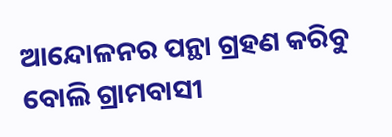ଆନ୍ଦୋଳନର ପନ୍ଥା ଗ୍ରହଣ କରିବୁ ବୋଲି ଗ୍ରାମବାସୀ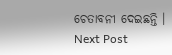ଚେତାବନୀ ଦେଇଛନ୍ତି ।
Next Post